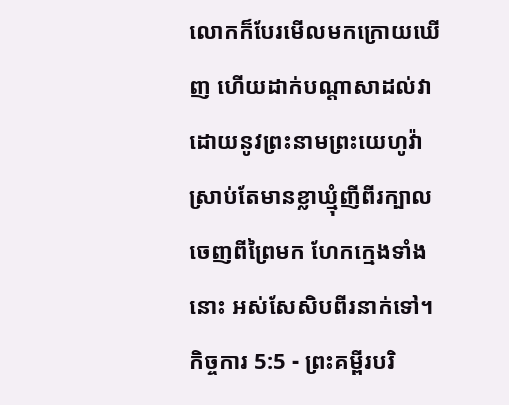លោកក៏បែរមើលមកក្រោយឃើញ ហើយដាក់បណ្ដាសាដល់វា ដោយនូវព្រះនាមព្រះយេហូវ៉ា ស្រាប់តែមានខ្លាឃ្មុំញីពីរក្បាល ចេញពីព្រៃមក ហែកក្មេងទាំងនោះ អស់សែសិបពីរនាក់ទៅ។
កិច្ចការ 5:5 - ព្រះគម្ពីរបរិ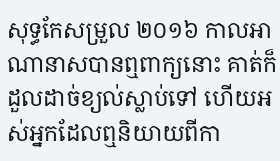សុទ្ធកែសម្រួល ២០១៦ កាលអាណានាសបានឮពាក្យនោះ គាត់ក៏ដួលដាច់ខ្យល់ស្លាប់ទៅ ហើយអស់អ្នកដែលឮនិយាយពីកា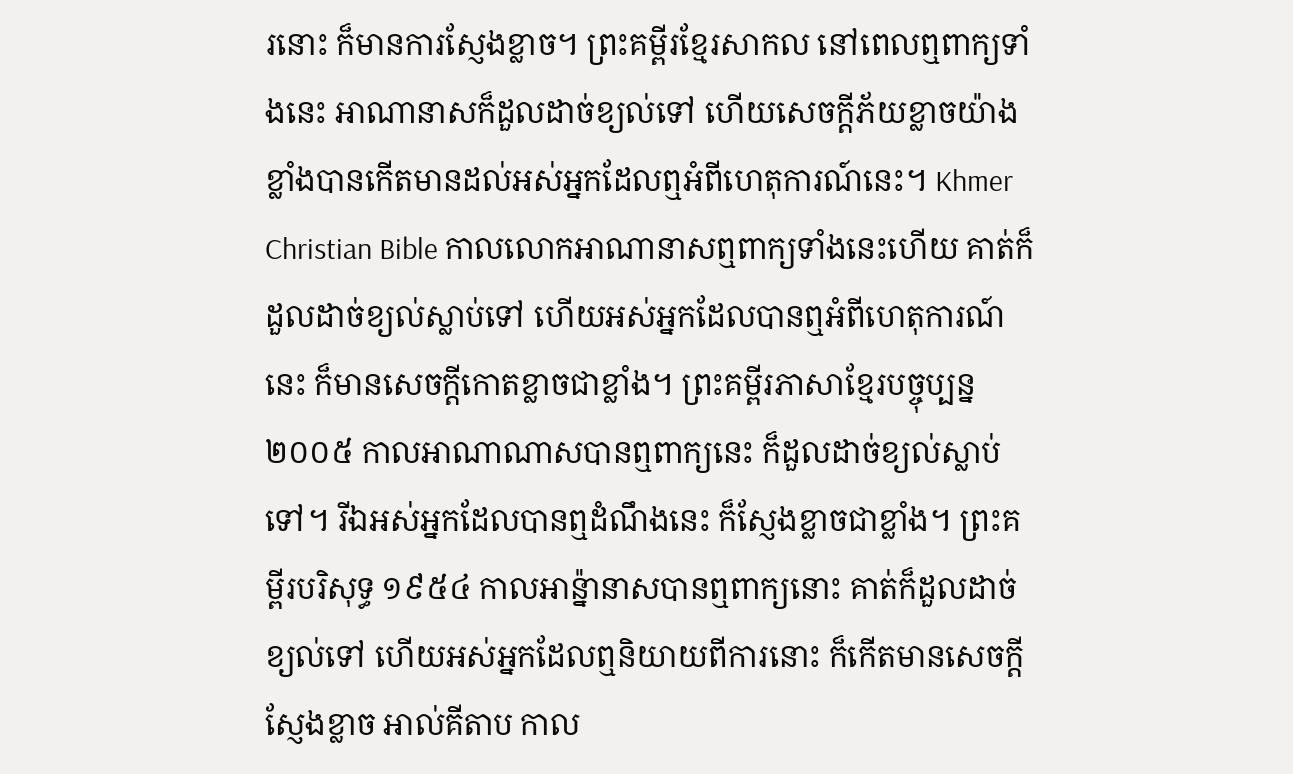រនោះ ក៏មានការស្ញែងខ្លាច។ ព្រះគម្ពីរខ្មែរសាកល នៅពេលឮពាក្យទាំងនេះ អាណានាសក៏ដួលដាច់ខ្យល់ទៅ ហើយសេចក្ដីភ័យខ្លាចយ៉ាងខ្លាំងបានកើតមានដល់អស់អ្នកដែលឮអំពីហេតុការណ៍នេះ។ Khmer Christian Bible កាលលោកអាណានាសឮពាក្យទាំងនេះហើយ គាត់ក៏ដួលដាច់ខ្យល់ស្លាប់ទៅ ហើយអស់អ្នកដែលបានឮអំពីហេតុការណ៍នេះ ក៏មានសេចក្ដីកោតខ្លាចជាខ្លាំង។ ព្រះគម្ពីរភាសាខ្មែរបច្ចុប្បន្ន ២០០៥ កាលអាណាណាសបានឮពាក្យនេះ ក៏ដួលដាច់ខ្យល់ស្លាប់ទៅ។ រីឯអស់អ្នកដែលបានឮដំណឹងនេះ ក៏ស្ញែងខ្លាចជាខ្លាំង។ ព្រះគម្ពីរបរិសុទ្ធ ១៩៥៤ កាលអាន៉្នានាសបានឮពាក្យនោះ គាត់ក៏ដួលដាច់ខ្យល់ទៅ ហើយអស់អ្នកដែលឮនិយាយពីការនោះ ក៏កើតមានសេចក្ដីស្ញែងខ្លាច អាល់គីតាប កាល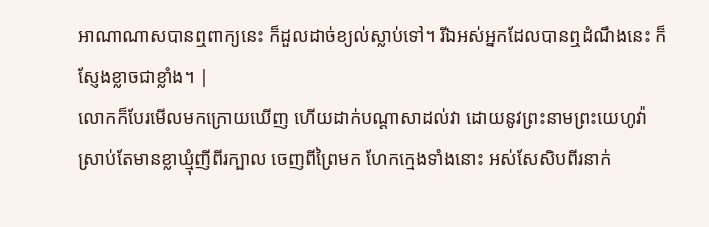អាណាណាសបានឮពាក្យនេះ ក៏ដួលដាច់ខ្យល់ស្លាប់ទៅ។ រីឯអស់អ្នកដែលបានឮដំណឹងនេះ ក៏ស្ញែងខ្លាចជាខ្លាំង។ |
លោកក៏បែរមើលមកក្រោយឃើញ ហើយដាក់បណ្ដាសាដល់វា ដោយនូវព្រះនាមព្រះយេហូវ៉ា ស្រាប់តែមានខ្លាឃ្មុំញីពីរក្បាល ចេញពីព្រៃមក ហែកក្មេងទាំងនោះ អស់សែសិបពីរនាក់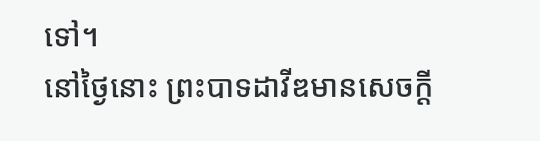ទៅ។
នៅថ្ងៃនោះ ព្រះបាទដាវីឌមានសេចក្ដី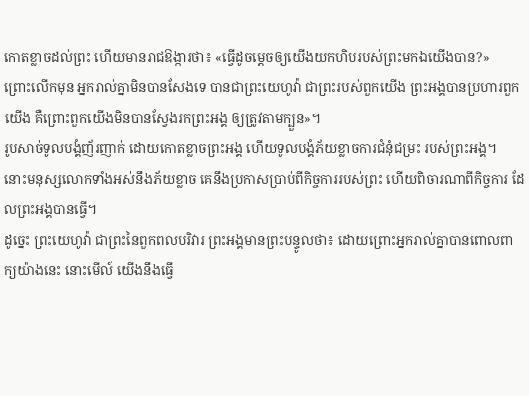កោតខ្លាចដល់ព្រះ ហើយមានរាជឱង្ការថា៖ «ធ្វើដូចម្តេចឲ្យយើងយកហិបរបស់ព្រះមកឯយើងបាន?»
ព្រោះលើកមុន អ្នករាល់គ្នាមិនបានសែងទេ បានជាព្រះយេហូវ៉ា ជាព្រះរបស់ពួកយើង ព្រះអង្គបានប្រហារពួកយើង គឺព្រោះពួកយើងមិនបានស្វែងរកព្រះអង្គ ឲ្យត្រូវតាមក្បួន»។
រូបសាច់ទូលបង្គំញ័រញាក់ ដោយកោតខ្លាចព្រះអង្គ ហើយទូលបង្គំភ័យខ្លាចការជំនុំជម្រះ របស់ព្រះអង្គ។
នោះមនុស្សលោកទាំងអស់នឹងភ័យខ្លាច គេនឹងប្រកាសប្រាប់ពីកិច្ចការរបស់ព្រះ ហើយពិចារណាពីកិច្ចការ ដែលព្រះអង្គបានធ្វើ។
ដូច្នេះ ព្រះយេហូវ៉ា ជាព្រះនៃពួកពលបរិវារ ព្រះអង្គមានព្រះបន្ទូលថា៖ ដោយព្រោះអ្នករាល់គ្នាបានពោលពាក្យយ៉ាងនេះ នោះមើល៍ យើងនឹងធ្វើ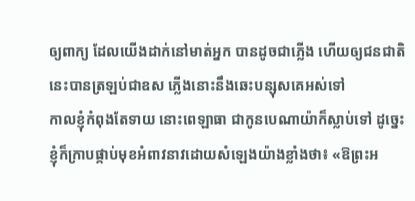ឲ្យពាក្យ ដែលយើងដាក់នៅមាត់អ្នក បានដូចជាភ្លើង ហើយឲ្យជនជាតិនេះបានត្រឡប់ជាឧស ភ្លើងនោះនឹងឆេះបន្សុសគេអស់ទៅ
កាលខ្ញុំកំពុងតែទាយ នោះពេឡាធា ជាកូនបេណាយ៉ាក៏ស្លាប់ទៅ ដូច្នេះ ខ្ញុំក៏ក្រាបផ្កាប់មុខអំពាវនាវដោយសំឡេងយ៉ាងខ្លាំងថា៖ «ឱព្រះអ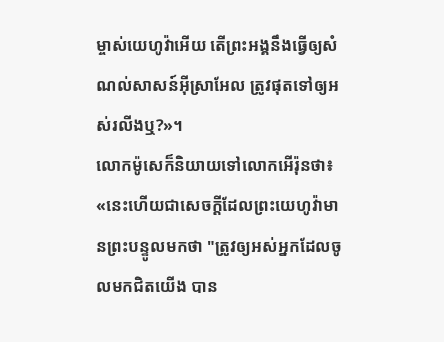ម្ចាស់យេហូវ៉ាអើយ តើព្រះអង្គនឹងធ្វើឲ្យសំណល់សាសន៍អ៊ីស្រាអែល ត្រូវផុតទៅឲ្យអស់រលីងឬ?»។
លោកម៉ូសេក៏និយាយទៅលោកអើរ៉ុនថា៖ «នេះហើយជាសេចក្ដីដែលព្រះយេហូវ៉ាមានព្រះបន្ទូលមកថា "ត្រូវឲ្យអស់អ្នកដែលចូលមកជិតយើង បាន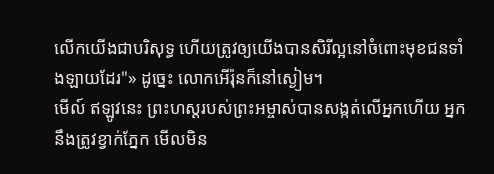លើកយើងជាបរិសុទ្ធ ហើយត្រូវឲ្យយើងបានសិរីល្អនៅចំពោះមុខជនទាំងឡាយដែរ"» ដូច្នេះ លោកអើរ៉ុនក៏នៅស្ងៀម។
មើល៍ ឥឡូវនេះ ព្រះហស្តរបស់ព្រះអម្ចាស់បានសង្កត់លើអ្នកហើយ អ្នកនឹងត្រូវខ្វាក់ភ្នែក មើលមិន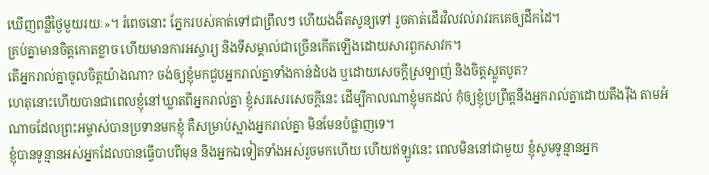ឃើញពន្លឺថ្ងៃមួយរយៈ»។ រំពេចនោះ ភ្នែករបស់គាត់ទៅជាព្រឹលៗ ហើយងងឹតសូន្យទៅ រួចគាត់ដើរវិលវល់រាវរកគេឲ្យដឹកដៃ។
គ្រប់គ្នាមានចិត្តកោតខ្លាច ហើយមានការអស្ចារ្យ និងទីសម្គាល់ជាច្រើនកើតឡើងដោយសារពួកសាវក។
តើអ្នករាល់គ្នាចូលចិត្តយ៉ាងណា? ចង់ឲ្យខ្ញុំមកជួបអ្នករាល់គ្នាទាំងកាន់ដំបង ឬដោយសេចក្តីស្រឡាញ់ និងចិត្តស្លូតបូត?
ហេតុនោះហើយបានជាពេលខ្ញុំនៅឃ្លាតពីអ្នករាល់គ្នា ខ្ញុំសរសេរសេចក្ដីនេះ ដើម្បីកាលណាខ្ញុំមកដល់ កុំឲ្យខ្ញុំប្រព្រឹត្តនឹងអ្នករាល់គ្នាដោយតឹងរ៉ឹង តាមអំណាចដែលព្រះអម្ចាស់បានប្រទានមកខ្ញុំ គឺសម្រាប់ស្អាងអ្នករាល់គ្នា មិនមែនបំផ្លាញទេ។
ខ្ញុំបានទូន្មានអស់អ្នកដែលបានធ្វើបាបពីមុន និងអ្នកឯទៀតទាំងអស់រួចមកហើយ ហើយឥឡូវនេះ ពេលមិននៅជាមួយ ខ្ញុំសូមទូន្មានអ្នក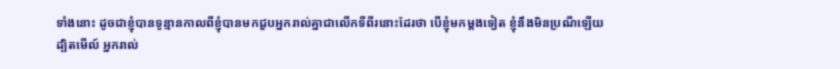ទាំងនោះ ដូចជាខ្ញុំបានទូន្មានកាលពីខ្ញុំបានមកជួបអ្នករាល់គ្នាជាលើកទីពីរនោះដែរថា បើខ្ញុំមកម្តងទៀត ខ្ញុំនឹងមិនប្រណីឡើយ
ដ្បិតមើល៍ អ្នករាល់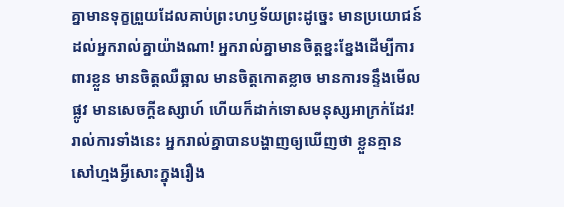គ្នាមានទុក្ខព្រួយដែលគាប់ព្រះហឫទ័យព្រះដូច្នេះ មានប្រយោជន៍ដល់អ្នករាល់គ្នាយ៉ាងណា! អ្នករាល់គ្នាមានចិត្តខ្នះខ្នែងដើម្បីការពារខ្លួន មានចិត្តឈឺឆ្អាល មានចិត្តកោតខ្លាច មានការទន្ទឹងមើលផ្លូវ មានសេចក្ដីឧស្សាហ៍ ហើយក៏ដាក់ទោសមនុស្សអាក្រក់ដែរ! រាល់ការទាំងនេះ អ្នករាល់គ្នាបានបង្ហាញឲ្យឃើញថា ខ្លួនគ្មានសៅហ្មងអ្វីសោះក្នុងរឿង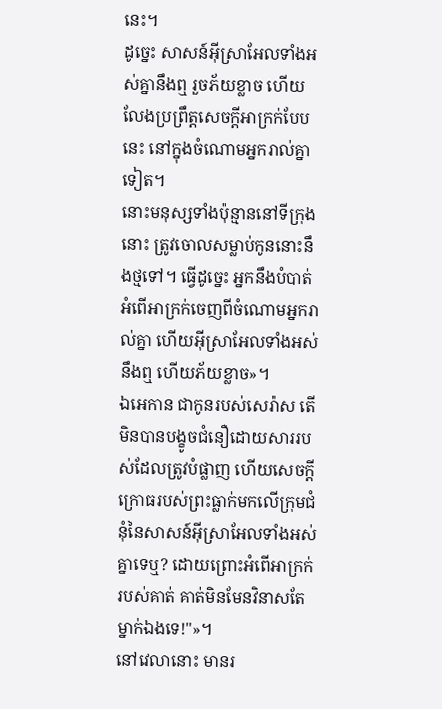នេះ។
ដូច្នេះ សាសន៍អ៊ីស្រាអែលទាំងអស់គ្នានឹងឮ រួចភ័យខ្លាច ហើយលែងប្រព្រឹត្តសេចក្ដីអាក្រក់បែបនេះ នៅក្នុងចំណោមអ្នករាល់គ្នាទៀត។
នោះមនុស្សទាំងប៉ុន្មាននៅទីក្រុងនោះ ត្រូវចោលសម្លាប់កូននោះនឹងថ្មទៅ។ ធ្វើដូច្នេះ អ្នកនឹងបំបាត់អំពើអាក្រក់ចេញពីចំណោមអ្នករាល់គ្នា ហើយអ៊ីស្រាអែលទាំងអស់នឹងឮ ហើយភ័យខ្លាច»។
ឯអេកាន ជាកូនរបស់សេរ៉ាស តើមិនបានបង្ខូចជំនឿដោយសាររបស់ដែលត្រូវបំផ្លាញ ហើយសេចក្ដីក្រោធរបស់ព្រះធ្លាក់មកលើក្រុមជំនុំនៃសាសន៍អ៊ីស្រាអែលទាំងអស់គ្នាទេឬ? ដោយព្រោះអំពើអាក្រក់របស់គាត់ គាត់មិនមែនវិនាសតែម្នាក់ឯងទេ!"»។
នៅវេលានោះ មានរ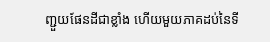ញ្ជួយផែនដីជាខ្លាំង ហើយមួយភាគដប់នៃទី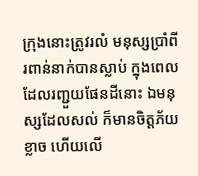ក្រុងនោះត្រូវរលំ មនុស្សប្រាំពីរពាន់នាក់បានស្លាប់ ក្នុងពេលដែលរញ្ជួយផែនដីនោះ ឯមនុស្សដែលសល់ ក៏មានចិត្តភ័យខ្លាច ហើយលើ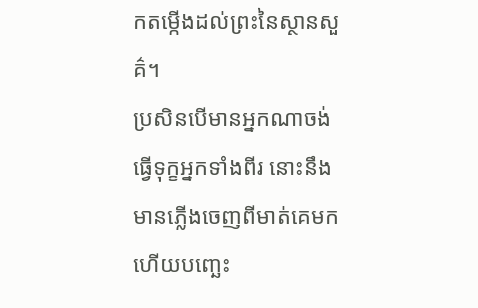កតម្កើងដល់ព្រះនៃស្ថានសួគ៌។
ប្រសិនបើមានអ្នកណាចង់ធ្វើទុក្ខអ្នកទាំងពីរ នោះនឹងមានភ្លើងចេញពីមាត់គេមក ហើយបញ្ឆេះ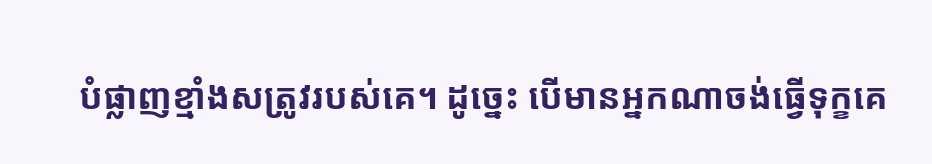បំផ្លាញខ្មាំងសត្រូវរបស់គេ។ ដូច្នេះ បើមានអ្នកណាចង់ធ្វើទុក្ខគេ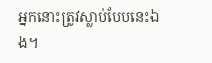អ្នកនោះត្រូវស្លាប់បែបនេះឯង។